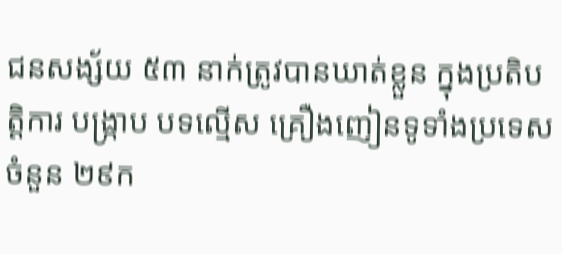ជនសង្ស័យ ៥៣ នាក់ត្រូវបានឃាត់ខ្លួន ក្នុងប្រតិបត្តិការ បង្ក្រាប បទល្មើស គ្រឿងញៀនទូទាំងប្រទេសចំនួន ២៩ក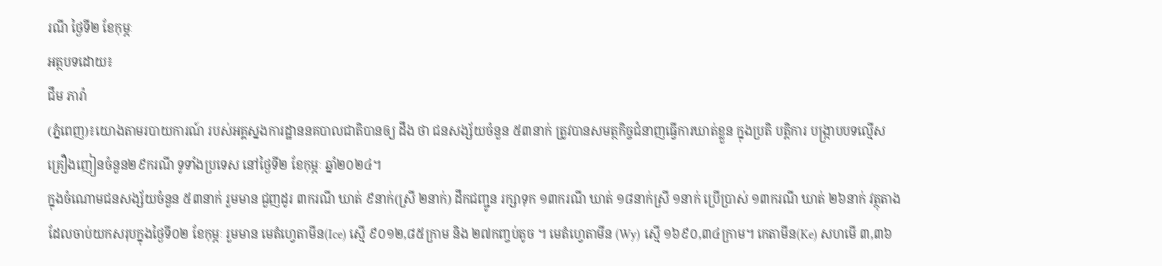រណី ថ្ងៃទី២ ខែកុម្ភៈ
អត្ថបទដោយ៖
ជឹម ភារ៉ា
(ភ្នំពេញ)៖យោងតាមរបាយការណ៍ របស់អគ្គស្នងការដ្ឋាននគបាលជាតិបានឲ្យ ដឹង ថា ជនសង្ស័យចំនួន ៥៣នាក់ ត្រូវបានសមត្ថកិច្ចជំនាញធ្វេីការឃាត់ខ្លួន ក្នុងប្រតិ បត្តិការ បង្ក្រាបបទល្មើសគ្រឿងញៀនចំនួន២៩ករណី ទូទាំងប្រទេស នៅថ្ងៃទី២ ខែកុម្ភៈ ឆ្នាំ២០២៤។
ក្នុងចំណោមជនសង្ស័យចំនួន ៥៣នាក់ រួមមាន ជួញដូរ ៣ករណី ឃាត់ ៩នាក់(ស្រី ២នាក់) ដឹកជញ្ជូន រក្សាទុក ១៣ករណី ឃាត់ ១៨នាក់ស្រី ១នាក់ ប្រើប្រាស់ ១៣ករណី ឃាត់ ២៦នាក់ វត្ថុតាងដែលចាប់យកសរុបក្នុងថ្ងៃទី០២ ខែកុម្ភៈ រួមមាន មេតំហ្វេតាមីន(Ice) ស្មើ ៩០១២,៨៥ក្រាម និង ២៧កញ្ចប់តូច ។ មេតំហ្វេតាមីន (Wy) ស្មើ ១៦៩០,៣៤ក្រាម។ កេតាមីន(Ke) សហមើ ៣,៣៦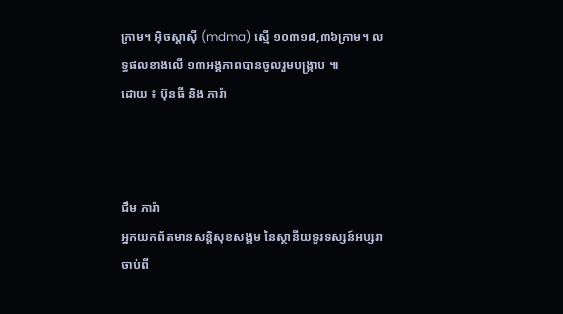ក្រាម។ អុិចស្តាសុី (mdma) ស្មើ ១០៣១៨,៣៦ក្រាម។ លទ្ធផលខាងលើ ១៣អង្គភាពបានចូលរួមបង្ក្រាប ៕
ដោយ ៖ ប៊ុនធី និង ភារ៉ា



ជឹម ភារ៉ា
អ្នកយកព័តមានសន្តិសុខសង្គម នៃស្ថានីយទូរទស្សន៍អប្សរា ចាប់ពី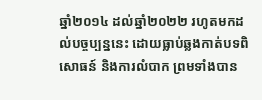ឆ្នាំ២០១៤ ដល់ឆ្នាំ២០២២ រហូតមកដល់បច្ចប្បន្ននេះ ដោយធ្លាប់ឆ្លងកាត់បទពិសោធន៍ និងការលំបាក ព្រមទាំងបាន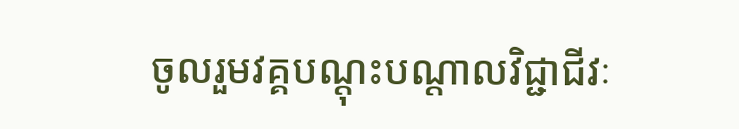ចូលរួមវគ្គបណ្ដុះបណ្ដាលវិជ្ជាជីវៈ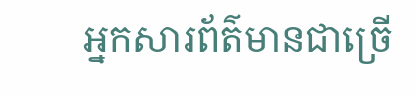អ្នកសារព័ត៌មានជាច្រើ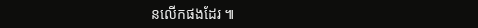នលើកផងដែរ ៕